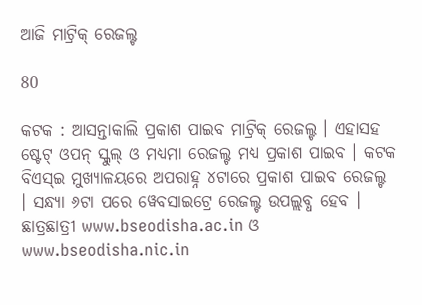ଆଜି ମାଟ୍ରିକ୍ ରେଜଲ୍ଟ

80

କଟକ : ଆସନ୍ତାକାଲି ପ୍ରକାଶ ପାଇବ ମାଟ୍ରିକ୍ ରେଜଲ୍ଟ । ଏହାସହ ଷ୍ଟେଟ୍ ଓପନ୍ ସ୍କୁଲ୍ ଓ ମଧ୍ୟମା ରେଜଲ୍ଟ ମଧ୍ୟ ପ୍ରକାଶ ପାଇବ । କଟକ ବିଏସ୍ଇ ମୁଖ୍ୟାଳୟରେ ଅପରାହ୍ନ ୪ଟାରେ ପ୍ରକାଶ ପାଇବ ରେଜଲ୍ଟ । ସନ୍ଧ୍ୟା ୬ଟା ପରେ ୱେବସାଇଟ୍ରେ ରେଜଲ୍ଟ ଉପଲ୍ଲବ୍ଧ ହେବ । ଛାତ୍ରଛାତ୍ରୀ www.bseodisha.ac.in ଓ www.bseodisha.nic.in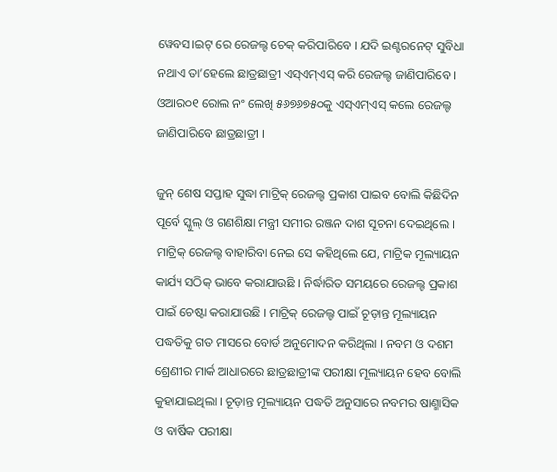ୱେବସ।ଇଟ୍ ରେ ରେଜଲ୍ଟ ଚେକ୍ କରିପାରିବେ । ଯଦି ଇଣ୍ଟରନେଟ୍ ସୁବିଧା ନଥାଏ ତା’ହେଲେ ଛାତ୍ରଛାତ୍ରୀ ଏସ୍ଏମ୍ଏସ୍ କରି ରେଜଲ୍ଟ ଜାଣିପାରିବେ । ଓଆର୦୧ ରୋଲ ନଂ ଲେଖି ୫୬୭୬୭୫୦କୁ ଏସ୍ଏମ୍ଏସ୍ କଲେ ରେଜଲ୍ଟ ଜାଣିପାରିବେ ଛାତ୍ରଛାତ୍ରୀ ।

ଜୁନ୍ ଶେଷ ସପ୍ତାହ ସୁଦ୍ଧା ମାଟ୍ରିକ୍ ରେଜଲ୍ଟ ପ୍ରକାଶ ପାଇବ ବୋଲି କିଛିଦିନ ପୂର୍ବେ ସ୍କୁଲ୍ ଓ ଗଣଶିକ୍ଷା ମନ୍ତ୍ରୀ ସମୀର ରଞ୍ଜନ ଦାଶ ସୂଚନା ଦେଇଥିଲେ । ମାଟ୍ରିକ୍ ରେଜଲ୍ଟ ବାହାରିବା ନେଇ ସେ କହିଥିଲେ ଯେ, ମାଟ୍ରିକ ମୂଲ୍ୟାୟନ କାର୍ଯ୍ୟ ସଠିକ୍ ଭାବେ କରାଯାଉଛି । ନିର୍ଦ୍ଧାରିତ ସମୟରେ ରେଜଲ୍ଟ ପ୍ରକାଶ ପାଇଁ ଚେଷ୍ଟା କରାଯାଉଛି । ମାଟ୍ରିକ୍ ରେଜଲ୍ଟ ପାଇଁ ଚୂଡ଼ାନ୍ତ ମୂଲ୍ୟାୟନ ପଦ୍ଧତିକୁ ଗତ ମାସରେ ବୋର୍ଡ ଅନୁମୋଦନ କରିଥିଲା । ନବମ ଓ ଦଶମ ଶ୍ରେଣୀର ମାର୍କ ଆଧାରରେ ଛାତ୍ରଛାତ୍ରୀଙ୍କ ପରୀକ୍ଷା ମୂଲ୍ୟାୟନ ହେବ ବୋଲି କୁହାଯାଇଥିଲା । ଚୂଡ଼ାନ୍ତ ମୂଲ୍ୟାୟନ ପଦ୍ଧତି ଅନୁସାରେ ନବମର ଷାଣ୍ମାସିକ ଓ ବାର୍ଷିକ ପରୀକ୍ଷା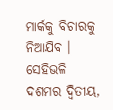ମାର୍କକୁ ବିଚାରକୁ ନିଆଯିବ । ସେହିଭଳି ଦଶମର ଦ୍ୱିତୀୟ,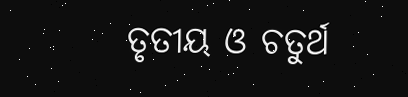ତୃତୀୟ ଓ ଚତୁର୍ଥ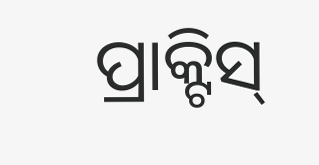ପ୍ରାକ୍ଟିସ୍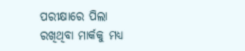ପରୀକ୍ଷାରେ ପିଲା ରଖିଥିବା ମାର୍କକୁ ମଧ୍ୟ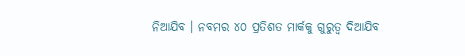ନିଆଯିବ । ନବମର ୪୦ ପ୍ରତିଶତ ମାର୍କକୁ ଗୁରୁତ୍ୱ ଦିଆଯିବ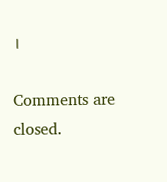।

Comments are closed.